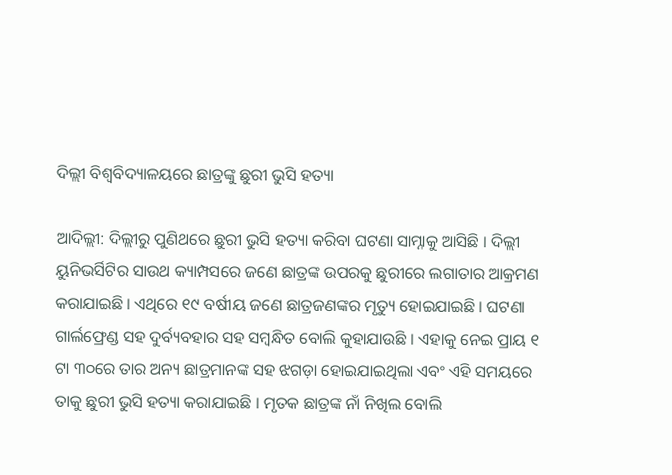ଦିଲ୍ଲୀ ବିଶ୍ୱବିଦ୍ୟାଳୟରେ ଛାତ୍ରଙ୍କୁ ଛୁରୀ ଭୁସି ହତ୍ୟା

ଆଦିଲ୍ଲୀ: ଦିଲ୍ଲୀରୁ ପୁଣିଥରେ ଛୁରୀ ଭୁସି ହତ୍ୟା କରିବା ଘଟଣା ସାମ୍ନାକୁ ଆସିଛି । ଦିଲ୍ଲୀ ୟୁନିଭର୍ସିଟିର ସାଉଥ କ୍ୟାମ୍ପସରେ ଜଣେ ଛାତ୍ରଙ୍କ ଉପରକୁ ଛୁରୀରେ ଲଗାତାର ଆକ୍ରମଣ କରାଯାଇଛି । ଏଥିରେ ୧୯ ବର୍ଷୀୟ ଜଣେ ଛାତ୍ରଜଣଙ୍କର ମୃତ୍ୟୁ ହୋଇଯାଇଛି । ଘଟଣା ଗାର୍ଲଫ୍ରେଣ୍ଡ ସହ ଦୁର୍ବ୍ୟବହାର ସହ ସମ୍ବନ୍ଧିତ ବୋଲି କୁହାଯାଉଛି । ଏହାକୁ ନେଇ ପ୍ରାୟ ୧ ଟା ୩୦ରେ ତାର ଅନ୍ୟ ଛାତ୍ରମାନଙ୍କ ସହ ଝଗଡ଼ା ହୋଇଯାଇଥିଲା ଏବଂ ଏହି ସମୟରେ ତାକୁ ଛୁରୀ ଭୁସି ହତ୍ୟା କରାଯାଇଛି । ମୃତକ ଛାତ୍ରଙ୍କ ନାଁ ନିଖିଲ ବୋଲି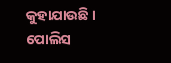କୁହାଯାଉଛି । ପୋଲିସ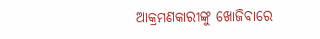ଆକ୍ରମଣକାରୀଙ୍କୁ ଖୋଜିବାରେ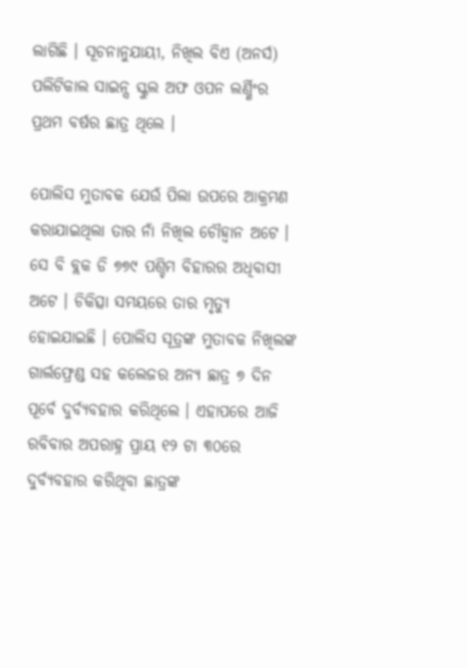ଲାଗିଛି । ସୂଚନାନୁଯାୟୀ, ନିଖିଲ ବିଏ (ଅନର୍ସ) ପଲିଟିକାଲ ସାଇନ୍ସ ସ୍କୁଲ ଅଫ ଓପନ ଲର୍ଣ୍ଣିଂର ପ୍ରଥମ ବର୍ଷର ଛାତ୍ର ଥିଲେ ।

ପୋଲିସ ମୁତାବକ ଯେଉଁ ପିଲା ଉପରେ ଆକ୍ରମଣ କରାଯାଇଥିଲା ତାର ନାଁ ନିଖିଲ ଚୌହ୍ୱାନ ଅଟେ । ସେ ବି ବ୍ଲକ ଡି ୭୭୯ ପଶ୍ଚିମ ବିହାରର ଅଧିବାସୀ ଅଟେ । ଚିକିତ୍ସା ସମୟରେ ତାର ମୃତ୍ୟୁ ହୋଇଯାଇଛି । ପୋଲିସ ସୂତ୍ରଙ୍କ ମୁତାବକ ନିଖିଲଙ୍କ ଗାର୍ଲଫ୍ରେଣ୍ଡ ସହ କଲେଜର ଅନ୍ୟ ଛାତ୍ର ୭ ଦିନ ପୂର୍ବେ ଦୁର୍ବ୍ୟବହାର କରିଥିଲେ । ଏହାପରେ ଆଜି ରବିବାର ଅପରାହ୍ନ ପ୍ରାୟ ୧୨ ଟା ୩୦ରେ ଦୁର୍ବ୍ୟବହାର କରିଥିବା ଛାତ୍ରଙ୍କ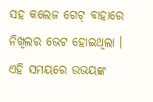ସହ କଲେଜ ଗେଟ୍ ବାହାରେ ନିଖିଲର ଭେଟ ହୋଇଥିଲା । ଏହି ସମୟରେ ଉଭୟଙ୍କ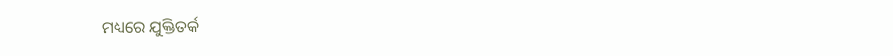ମଧ୍ୟରେ ଯୁକ୍ତିତର୍କ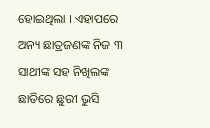ହୋଇଥିଲା । ଏହାପରେ ଅନ୍ୟ ଛାତ୍ରଜଣଙ୍କ ନିଜ ୩ ସାଥୀଙ୍କ ସହ ନିଖିଲଙ୍କ ଛାତିରେ ଛୁରୀ ଭୁସି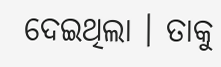ଦେଇଥିଲା । ତାକୁ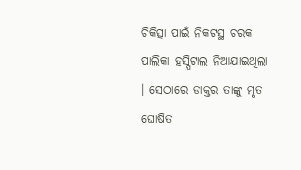ଚିକିତ୍ସା ପାଇଁ ନିକଟସ୍ଥ ଚରକ ପାଲିକା ହସ୍ପିଟାଲ ନିଆଯାଇଥିଲା । ସେଠାରେ ଡାକ୍ତର ତାଙ୍କୁ ମୃତ ଘୋଷିତ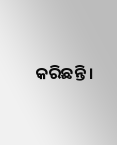କରିଛନ୍ତି ।